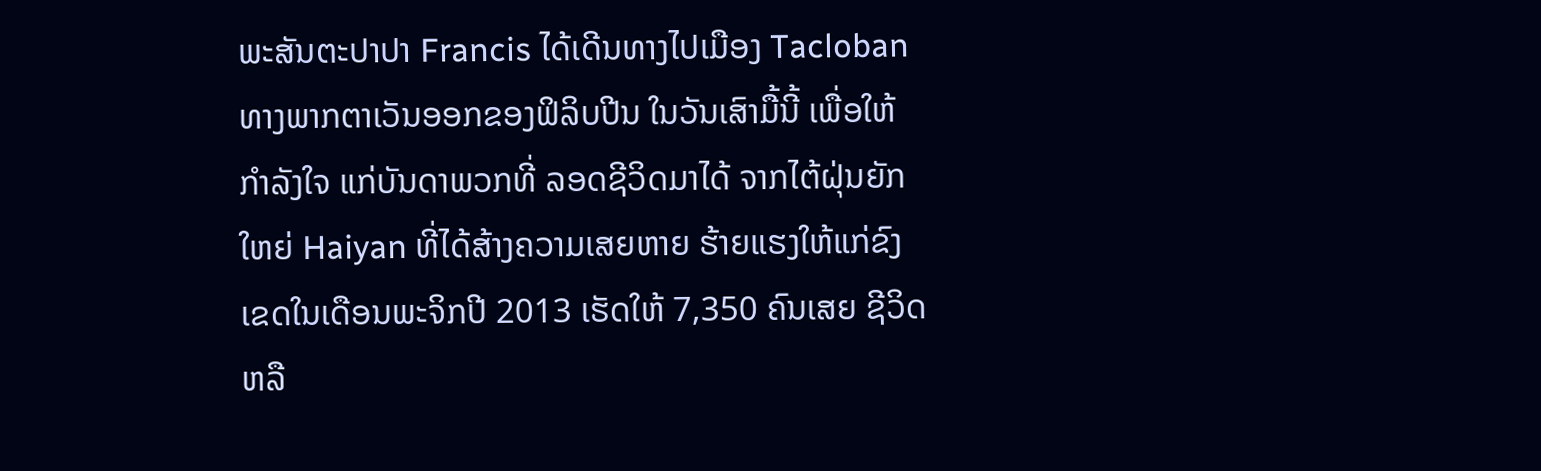ພະສັນຕະປາປາ Francis ໄດ້ເດີນທາງໄປເມືອງ Tacloban
ທາງພາກຕາເວັນອອກຂອງຟິລິບປີນ ໃນວັນເສົາມື້ນີ້ ເພື່ອໃຫ້
ກຳລັງໃຈ ແກ່ບັນດາພວກທີ່ ລອດຊີວິດມາໄດ້ ຈາກໄຕ້ຝຸ່ນຍັກ
ໃຫຍ່ Haiyan ທີ່ໄດ້ສ້າງຄວາມເສຍຫາຍ ຮ້າຍແຮງໃຫ້ແກ່ຂົງ
ເຂດໃນເດືອນພະຈິກປີ 2013 ເຮັດໃຫ້ 7,350 ຄົນເສຍ ຊີວິດ
ຫລື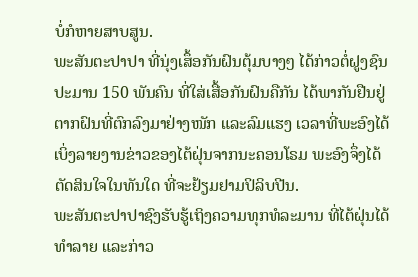ບໍ່ກໍຫາຍສາບສູນ.
ພະສັນຕະປາປາ ທີ່ນຸ່ງເສຶ້ອກັນຝົນຕຸ້ມບາງໆ ໄດ້ກ່າວຕໍ່ຝູງຊົນ
ປະມານ 150 ພັນຄົນ ທີ່ໃສ່ເສື້ອກັນຝົນຄືກັນ ໄດ້ພາກັນຢືນຢູ່
ຕາກຝົນທີ່ຕົກລົງມາຢ່າງໜັກ ແລະລົມແຮງ ເວລາທີ່ພະອົງໄດ້
ເບິ່ງລາຍງານຂ່າວຂອງໄຕ້ຝຸ່ນຈາກນະຄອນໂຣມ ພະອົງຈຶ່ງໄດ້
ຕັດສິນໃຈໃນທັນໃດ ທີ່ຈະຢ້ຽມຢາມປິລິບປີນ.
ພະສັນຕະປາປາຊົງຮັບຮູ້ເຖິງຄວາມທຸກທໍລະມານ ທີ່ໄຕ້ຝຸ່ນໄດ້ທຳລາຍ ແລະກ່າວ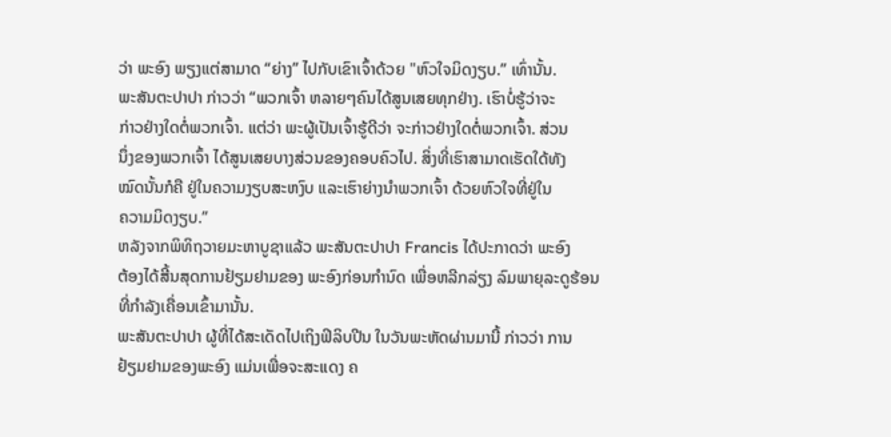ວ່າ ພະອົງ ພຽງແຕ່ສາມາດ “ຍ່າງ” ໄປກັບເຂົາເຈົ້າດ້ວຍ "ຫົວໃຈມິດງຽບ.” ເທົ່ານັ້ນ.
ພະສັນຕະປາປາ ກ່າວວ່າ “ພວກເຈົ້າ ຫລາຍໆຄົນໄດ້ສູນເສຍທຸກຢ່າງ. ເຮົາບໍ່ຮູ້ວ່າຈະ
ກ່າວຢ່າງໃດຕໍ່ພວກເຈົ້າ. ແຕ່ວ່າ ພະຜູ້ເປັນເຈົ້າຮູ້ດີວ່າ ຈະກ່າວຢ່າງໃດຕໍ່ພວກເຈົ້າ. ສ່ວນ
ນຶ່ງຂອງພວກເຈົ້າ ໄດ້ສູນເສຍບາງສ່ວນຂອງຄອບຄົວໄປ. ສິ່ງທີ່ເຮົາສາມາດເຮັດໃດ້ທັງ
ໝົດນັ້ນກໍຄື ຢູ່ໃນຄວາມງຽບສະຫງົບ ແລະເຮົາຍ່າງນຳພວກເຈົ້າ ດ້ວຍຫົວໃຈທີ່ຢູ່ໃນ
ຄວາມມິດງຽບ.”
ຫລັງຈາກພິທິຖວາຍມະຫາບູຊາແລ້ວ ພະສັນຕະປາປາ Francis ໄດ້ປະກາດວ່າ ພະອົງ
ຕ້ອງໄດ້ສີ້ນສຸດການຢ້ຽມຢາມຂອງ ພະອົງກ່ອນກຳນົດ ເພື່ອຫລີກລ່ຽງ ລົມພາຍຸລະດູຮ້ອນ
ທີ່ກຳລັງເຄື່ອນເຂົ້າມານັ້ນ.
ພະສັນຕະປາປາ ຜູ້ທີ່ໄດ້ສະເດັດໄປເຖິງຟິລິບປີນ ໃນວັນພະຫັດຜ່ານມານີ້ ກ່າວວ່າ ການ
ຢ້ຽມຢາມຂອງພະອົງ ແມ່ນເພື່ອຈະສະແດງ ຄ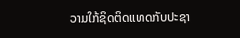ວາມໃກ້ຊິດຕິດແທດກັບປະຊາ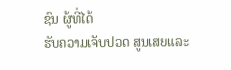ຊົນ ຜູ້ທີ່ໄດ້
ຮັບຄວາມເຈັບປວດ ສູນເສຍແລະ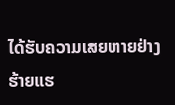ໄດ້ຮັບຄວາມເສຍຫາຍຢ່າງ ຮ້າຍແຮ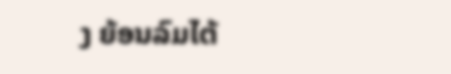ງ ຍ້ອນລົມໄຕ້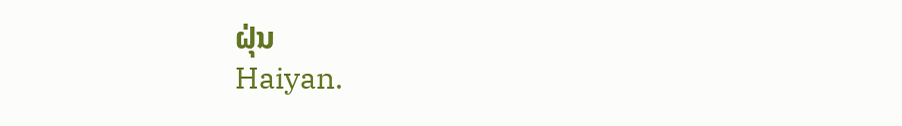ຝຸ່ນ
Haiyan.